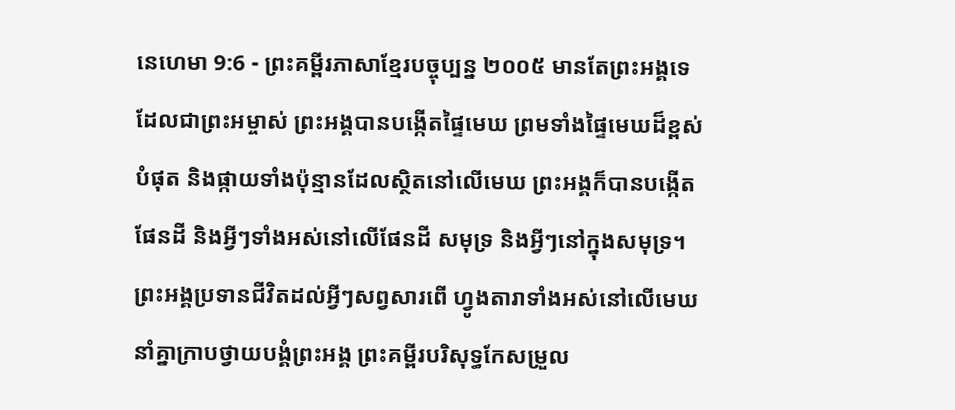នេហេមា 9:6 - ព្រះគម្ពីរភាសាខ្មែរបច្ចុប្បន្ន ២០០៥ មានតែព្រះអង្គទេដែលជាព្រះអម្ចាស់ ព្រះអង្គបានបង្កើតផ្ទៃមេឃ ព្រមទាំងផ្ទៃមេឃដ៏ខ្ពស់បំផុត និងផ្កាយទាំងប៉ុន្មានដែលស្ថិតនៅលើមេឃ ព្រះអង្គក៏បានបង្កើតផែនដី និងអ្វីៗទាំងអស់នៅលើផែនដី សមុទ្រ និងអ្វីៗនៅក្នុងសមុទ្រ។ ព្រះអង្គប្រទានជីវិតដល់អ្វីៗសព្វសារពើ ហ្វូងតារាទាំងអស់នៅលើមេឃ នាំគ្នាក្រាបថ្វាយបង្គំព្រះអង្គ ព្រះគម្ពីរបរិសុទ្ធកែសម្រួល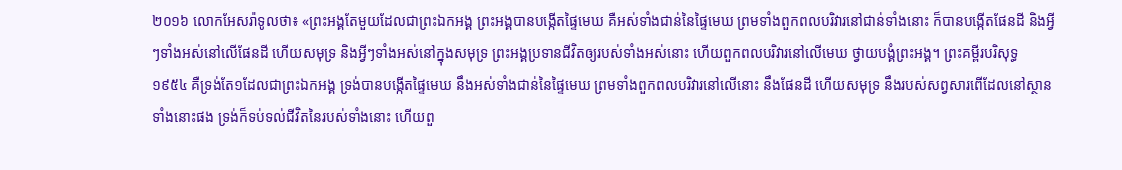២០១៦ លោកអែសរ៉ាទូលថា៖ «ព្រះអង្គតែមួយដែលជាព្រះឯកអង្គ ព្រះអង្គបានបង្កើតផ្ទៃមេឃ គឺអស់ទាំងជាន់នៃផ្ទៃមេឃ ព្រមទាំងពួកពលបរិវារនៅជាន់ទាំងនោះ ក៏បានបង្កើតផែនដី និងអ្វីៗទាំងអស់នៅលើផែនដី ហើយសមុទ្រ និងអ្វីៗទាំងអស់នៅក្នុងសមុទ្រ ព្រះអង្គប្រទានជីវិតឲ្យរបស់ទាំងអស់នោះ ហើយពួកពលបរិវារនៅលើមេឃ ថ្វាយបង្គំព្រះអង្គ។ ព្រះគម្ពីរបរិសុទ្ធ ១៩៥៤ គឺទ្រង់តែ១ដែលជាព្រះឯកអង្គ ទ្រង់បានបង្កើតផ្ទៃមេឃ នឹងអស់ទាំងជាន់នៃផ្ទៃមេឃ ព្រមទាំងពួកពលបរិវារនៅលើនោះ នឹងផែនដី ហើយសមុទ្រ នឹងរបស់សព្វសារពើដែលនៅស្ថានទាំងនោះផង ទ្រង់ក៏ទប់ទល់ជីវិតនៃរបស់ទាំងនោះ ហើយពួ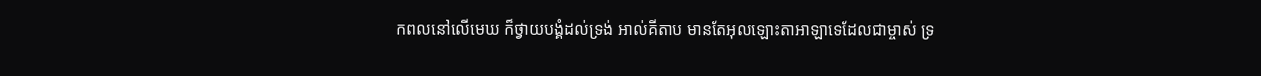កពលនៅលើមេឃ ក៏ថ្វាយបង្គំដល់ទ្រង់ អាល់គីតាប មានតែអុលឡោះតាអាឡាទេដែលជាម្ចាស់ ទ្រ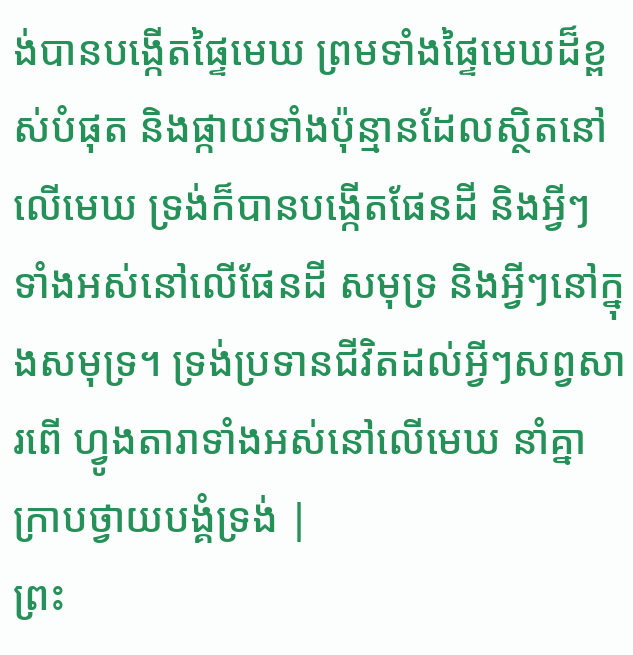ង់បានបង្កើតផ្ទៃមេឃ ព្រមទាំងផ្ទៃមេឃដ៏ខ្ពស់បំផុត និងផ្កាយទាំងប៉ុន្មានដែលស្ថិតនៅលើមេឃ ទ្រង់ក៏បានបង្កើតផែនដី និងអ្វីៗទាំងអស់នៅលើផែនដី សមុទ្រ និងអ្វីៗនៅក្នុងសមុទ្រ។ ទ្រង់ប្រទានជីវិតដល់អ្វីៗសព្វសារពើ ហ្វូងតារាទាំងអស់នៅលើមេឃ នាំគ្នាក្រាបថ្វាយបង្គំទ្រង់ |
ព្រះ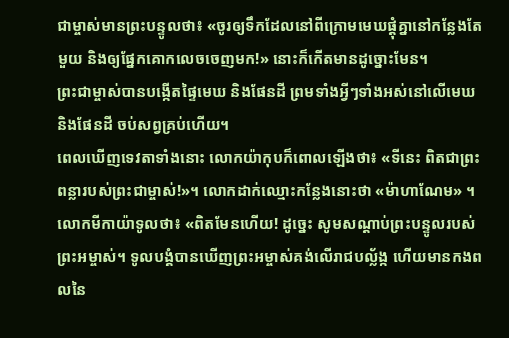ជាម្ចាស់មានព្រះបន្ទូលថា៖ «ចូរឲ្យទឹកដែលនៅពីក្រោមមេឃផ្តុំគ្នានៅកន្លែងតែមួយ និងឲ្យផ្នែកគោកលេចចេញមក!» នោះក៏កើតមានដូច្នោះមែន។
ព្រះជាម្ចាស់បានបង្កើតផ្ទៃមេឃ និងផែនដី ព្រមទាំងអ្វីៗទាំងអស់នៅលើមេឃ និងផែនដី ចប់សព្វគ្រប់ហើយ។
ពេលឃើញទេវតាទាំងនោះ លោកយ៉ាកុបក៏ពោលឡើងថា៖ «ទីនេះ ពិតជាព្រះពន្លារបស់ព្រះជាម្ចាស់!»។ លោកដាក់ឈ្មោះកន្លែងនោះថា «ម៉ាហាណែម» ។
លោកមីកាយ៉ាទូលថា៖ «ពិតមែនហើយ! ដូច្នេះ សូមសណ្ដាប់ព្រះបន្ទូលរបស់ព្រះអម្ចាស់។ ទូលបង្គំបានឃើញព្រះអម្ចាស់គង់លើរាជបល្ល័ង្ក ហើយមានកងពលនៃ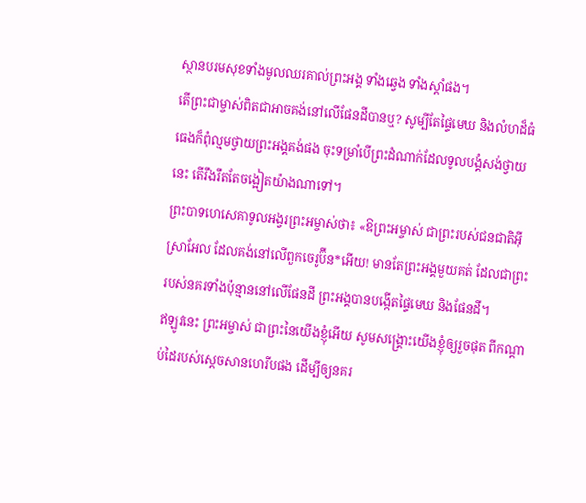ស្ថានបរមសុខទាំងមូលឈរគាល់ព្រះអង្គ ទាំងឆ្វេង ទាំងស្ដាំផង។
តើព្រះជាម្ចាស់ពិតជាអាចគង់នៅលើផែនដីបានឬ? សូម្បីតែផ្ទៃមេឃ និងលំហដ៏ធំធេងក៏ពុំល្មមថ្វាយព្រះអង្គគង់ផង ចុះទម្រាំបើព្រះដំណាក់ដែលទូលបង្គំសង់ថ្វាយនេះ តើរឹងរឹតតែចង្អៀតយ៉ាងណាទៅ។
ព្រះបាទហេសេគាទូលអង្វរព្រះអម្ចាស់ថា៖ «ឱព្រះអម្ចាស់ ជាព្រះរបស់ជនជាតិអ៊ីស្រាអែល ដែលគង់នៅលើពួកចេរូប៊ីន*អើយ! មានតែព្រះអង្គមួយគត់ ដែលជាព្រះរបស់នគរទាំងប៉ុន្មាននៅលើផែនដី ព្រះអង្គបានបង្កើតផ្ទៃមេឃ និងផែនដី។
ឥឡូវនេះ ព្រះអម្ចាស់ ជាព្រះនៃយើងខ្ញុំអើយ សូមសង្គ្រោះយើងខ្ញុំឲ្យរួចផុត ពីកណ្ដាប់ដៃរបស់ស្ដេចសានហេរីបផង ដើម្បីឲ្យនគរ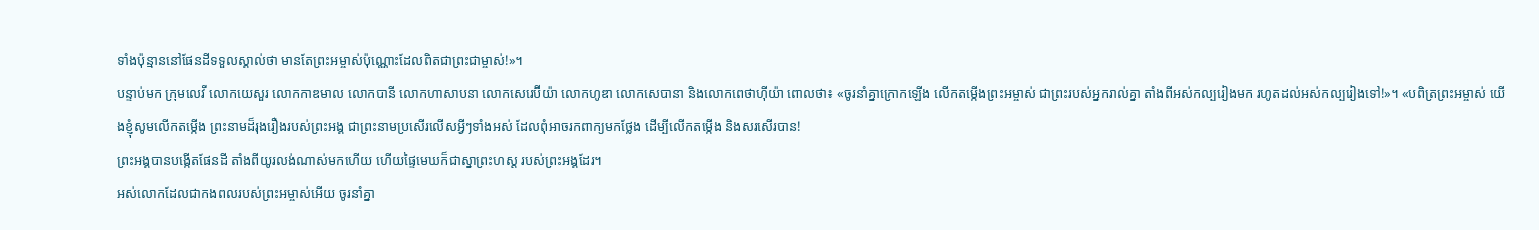ទាំងប៉ុន្មាននៅផែនដីទទួលស្គាល់ថា មានតែព្រះអម្ចាស់ប៉ុណ្ណោះដែលពិតជាព្រះជាម្ចាស់!»។
បន្ទាប់មក ក្រុមលេវី លោកយេសួរ លោកកាឌមាល លោកបានី លោកហាសាបនា លោកសេរេប៊ីយ៉ា លោកហូឌា លោកសេបានា និងលោកពេថាហ៊ីយ៉ា ពោលថា៖ «ចូរនាំគ្នាក្រោកឡើង លើកតម្កើងព្រះអម្ចាស់ ជាព្រះរបស់អ្នករាល់គ្នា តាំងពីអស់កល្បរៀងមក រហូតដល់អស់កល្បរៀងទៅ!»។ «បពិត្រព្រះអម្ចាស់ យើងខ្ញុំសូមលើកតម្កើង ព្រះនាមដ៏រុងរឿងរបស់ព្រះអង្គ ជាព្រះនាមប្រសើរលើសអ្វីៗទាំងអស់ ដែលពុំអាចរកពាក្យមកថ្លែង ដើម្បីលើកតម្កើង និងសរសើរបាន!
ព្រះអង្គបានបង្កើតផែនដី តាំងពីយូរលង់ណាស់មកហើយ ហើយផ្ទៃមេឃក៏ជាស្នាព្រះហស្ដ របស់ព្រះអង្គដែរ។
អស់លោកដែលជាកងពលរបស់ព្រះអម្ចាស់អើយ ចូរនាំគ្នា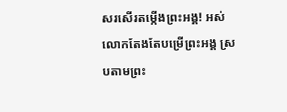សរសើរតម្កើងព្រះអង្គ! អស់លោកតែងតែបម្រើព្រះអង្គ ស្របតាមព្រះ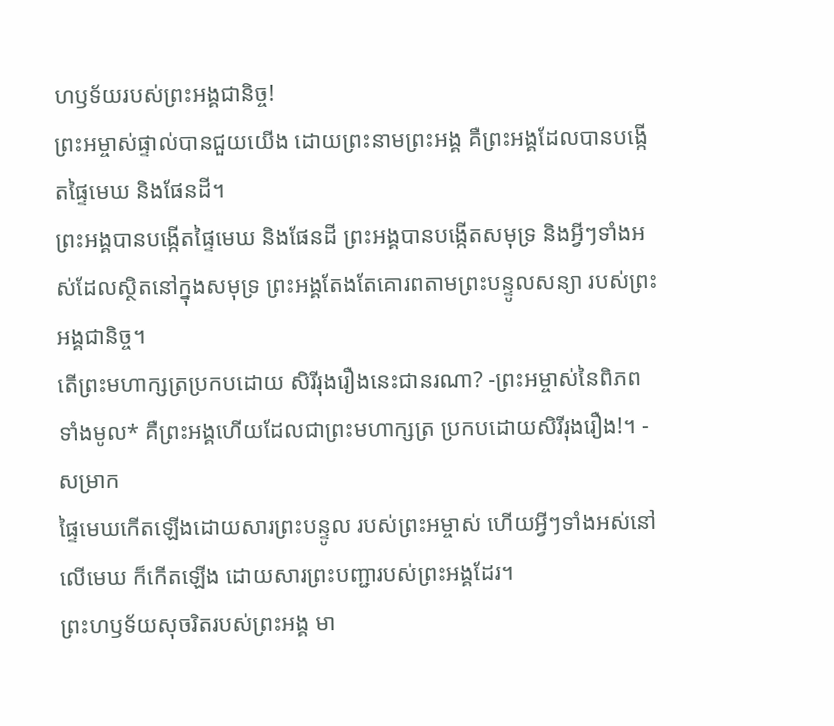ហឫទ័យរបស់ព្រះអង្គជានិច្ច!
ព្រះអម្ចាស់ផ្ទាល់បានជួយយើង ដោយព្រះនាមព្រះអង្គ គឺព្រះអង្គដែលបានបង្កើតផ្ទៃមេឃ និងផែនដី។
ព្រះអង្គបានបង្កើតផ្ទៃមេឃ និងផែនដី ព្រះអង្គបានបង្កើតសមុទ្រ និងអ្វីៗទាំងអស់ដែលស្ថិតនៅក្នុងសមុទ្រ ព្រះអង្គតែងតែគោរពតាមព្រះបន្ទូលសន្យា របស់ព្រះអង្គជានិច្ច។
តើព្រះមហាក្សត្រប្រកបដោយ សិរីរុងរឿងនេះជានរណា? -ព្រះអម្ចាស់នៃពិភពទាំងមូល* គឺព្រះអង្គហើយដែលជាព្រះមហាក្សត្រ ប្រកបដោយសិរីរុងរឿង!។ - សម្រាក
ផ្ទៃមេឃកើតឡើងដោយសារព្រះបន្ទូល របស់ព្រះអម្ចាស់ ហើយអ្វីៗទាំងអស់នៅលើមេឃ ក៏កើតឡើង ដោយសារព្រះបញ្ជារបស់ព្រះអង្គដែរ។
ព្រះហឫទ័យសុចរិតរបស់ព្រះអង្គ មា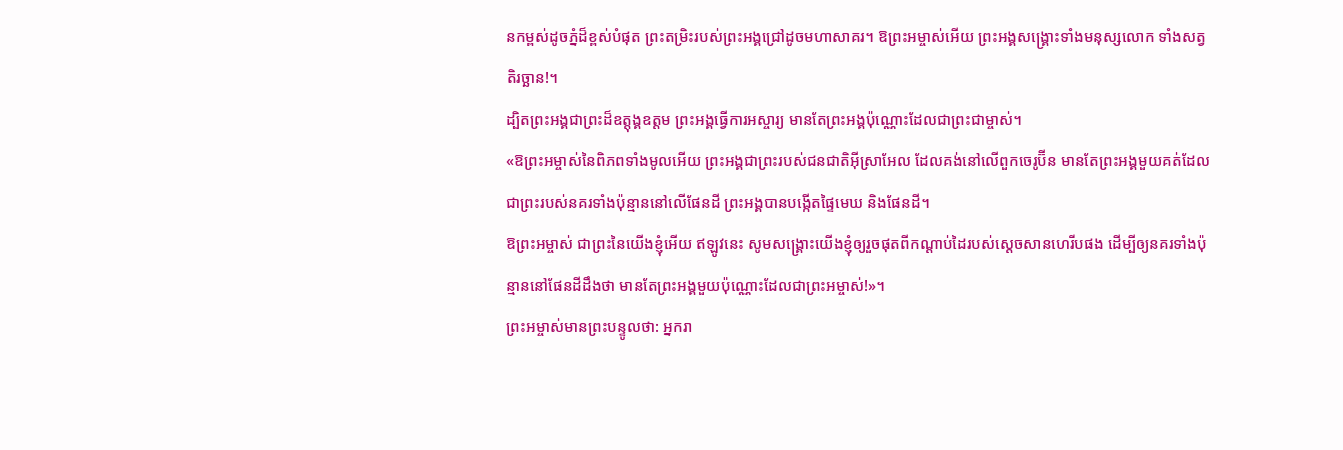នកម្ពស់ដូចភ្នំដ៏ខ្ពស់បំផុត ព្រះតម្រិះរបស់ព្រះអង្គជ្រៅដូចមហាសាគរ។ ឱព្រះអម្ចាស់អើយ ព្រះអង្គសង្គ្រោះទាំងមនុស្សលោក ទាំងសត្វតិរច្ឆាន!។
ដ្បិតព្រះអង្គជាព្រះដ៏ឧត្តុង្គឧត្ដម ព្រះអង្គធ្វើការអស្ចារ្យ មានតែព្រះអង្គប៉ុណ្ណោះដែលជាព្រះជាម្ចាស់។
«ឱព្រះអម្ចាស់នៃពិភពទាំងមូលអើយ ព្រះអង្គជាព្រះរបស់ជនជាតិអ៊ីស្រាអែល ដែលគង់នៅលើពួកចេរូប៊ីន មានតែព្រះអង្គមួយគត់ដែលជាព្រះរបស់នគរទាំងប៉ុន្មាននៅលើផែនដី ព្រះអង្គបានបង្កើតផ្ទៃមេឃ និងផែនដី។
ឱព្រះអម្ចាស់ ជាព្រះនៃយើងខ្ញុំអើយ ឥឡូវនេះ សូមសង្គ្រោះយើងខ្ញុំឲ្យរួចផុតពីកណ្ដាប់ដៃរបស់ស្ដេចសានហេរីបផង ដើម្បីឲ្យនគរទាំងប៉ុន្មាននៅផែនដីដឹងថា មានតែព្រះអង្គមួយប៉ុណ្ណោះដែលជាព្រះអម្ចាស់!»។
ព្រះអម្ចាស់មានព្រះបន្ទូលថា: អ្នករា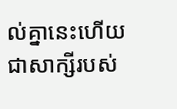ល់គ្នានេះហើយជាសាក្សីរបស់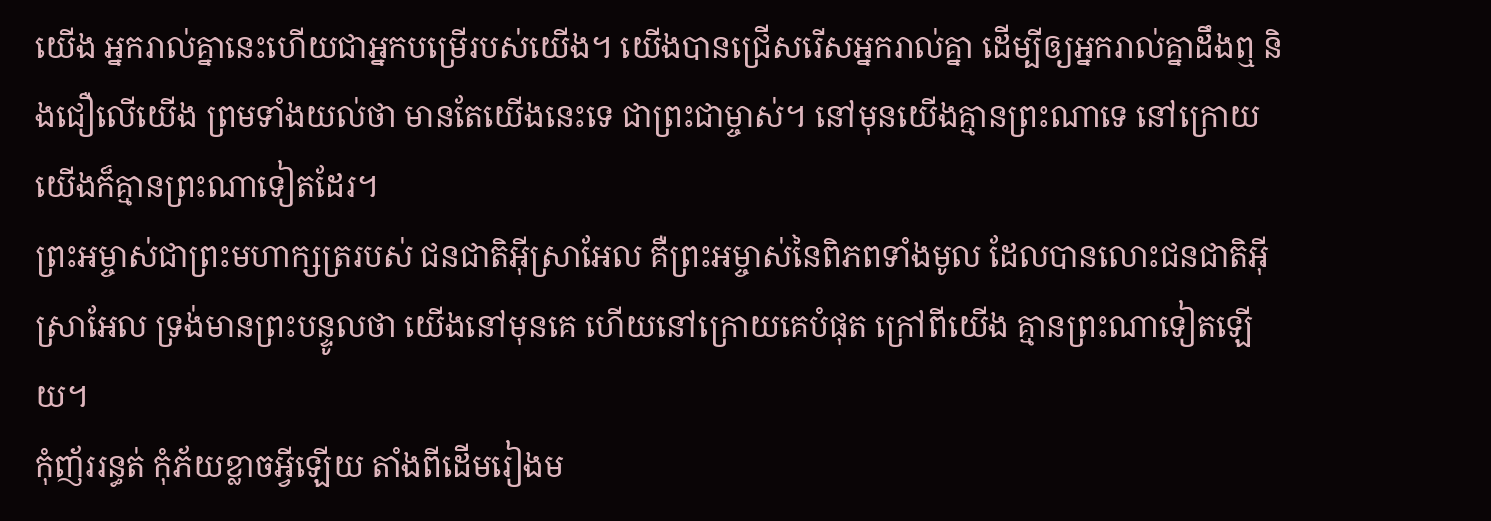យើង អ្នករាល់គ្នានេះហើយជាអ្នកបម្រើរបស់យើង។ យើងបានជ្រើសរើសអ្នករាល់គ្នា ដើម្បីឲ្យអ្នករាល់គ្នាដឹងឮ និងជឿលើយើង ព្រមទាំងយល់ថា មានតែយើងនេះទេ ជាព្រះជាម្ចាស់។ នៅមុនយើងគ្មានព្រះណាទេ នៅក្រោយយើងក៏គ្មានព្រះណាទៀតដែរ។
ព្រះអម្ចាស់ជាព្រះមហាក្សត្ររបស់ ជនជាតិអ៊ីស្រាអែល គឺព្រះអម្ចាស់នៃពិភពទាំងមូល ដែលបានលោះជនជាតិអ៊ីស្រាអែល ទ្រង់មានព្រះបន្ទូលថា យើងនៅមុនគេ ហើយនៅក្រោយគេបំផុត ក្រៅពីយើង គ្មានព្រះណាទៀតឡើយ។
កុំញ័ររន្ធត់ កុំភ័យខ្លាចអ្វីឡើយ តាំងពីដើមរៀងម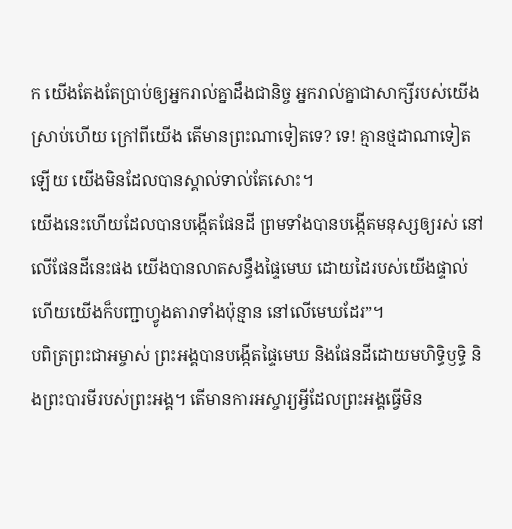ក យើងតែងតែប្រាប់ឲ្យអ្នករាល់គ្នាដឹងជានិច្ច អ្នករាល់គ្នាជាសាក្សីរបស់យើងស្រាប់ហើយ ក្រៅពីយើង តើមានព្រះណាទៀតទេ? ទេ! គ្មានថ្មដាណាទៀតឡើយ យើងមិនដែលបានស្គាល់ទាល់តែសោះ។
យើងនេះហើយដែលបានបង្កើតផែនដី ព្រមទាំងបានបង្កើតមនុស្សឲ្យរស់ នៅលើផែនដីនេះផង យើងបានលាតសន្ធឹងផ្ទៃមេឃ ដោយដៃរបស់យើងផ្ទាល់ ហើយយើងក៏បញ្ជាហ្វូងតារាទាំងប៉ុន្មាន នៅលើមេឃដែរ”។
បពិត្រព្រះជាអម្ចាស់ ព្រះអង្គបានបង្កើតផ្ទៃមេឃ និងផែនដីដោយមហិទ្ធិឫទ្ធិ និងព្រះបារមីរបស់ព្រះអង្គ។ តើមានការអស្ចារ្យអ្វីដែលព្រះអង្គធ្វើមិន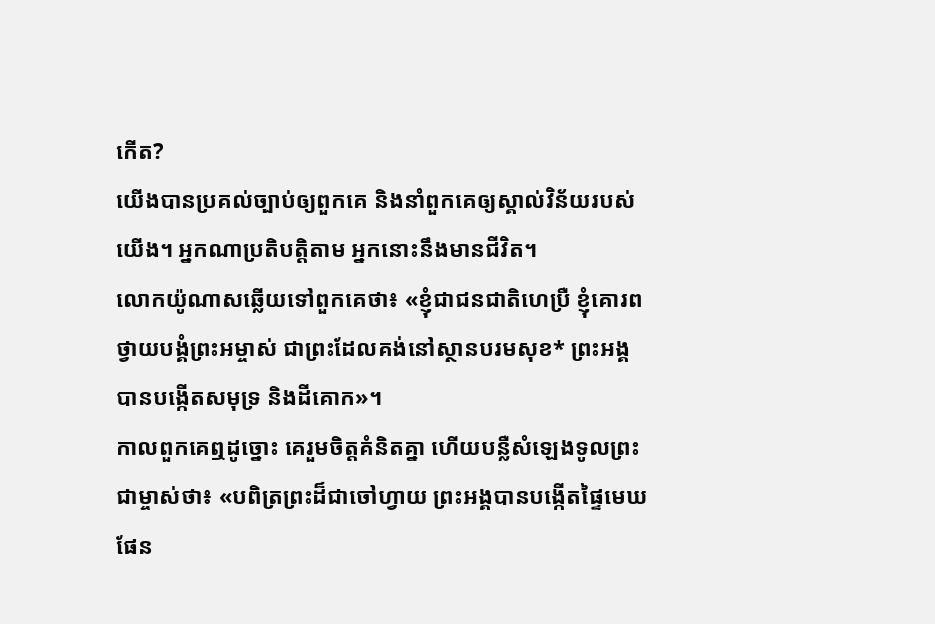កើត?
យើងបានប្រគល់ច្បាប់ឲ្យពួកគេ និងនាំពួកគេឲ្យស្គាល់វិន័យរបស់យើង។ អ្នកណាប្រតិបត្តិតាម អ្នកនោះនឹងមានជីវិត។
លោកយ៉ូណាសឆ្លើយទៅពួកគេថា៖ «ខ្ញុំជាជនជាតិហេប្រឺ ខ្ញុំគោរពថ្វាយបង្គំព្រះអម្ចាស់ ជាព្រះដែលគង់នៅស្ថានបរមសុខ* ព្រះអង្គបានបង្កើតសមុទ្រ និងដីគោក»។
កាលពួកគេឮដូច្នោះ គេរួមចិត្តគំនិតគ្នា ហើយបន្លឺសំឡេងទូលព្រះជាម្ចាស់ថា៖ «បពិត្រព្រះដ៏ជាចៅហ្វាយ ព្រះអង្គបានបង្កើតផ្ទៃមេឃ ផែន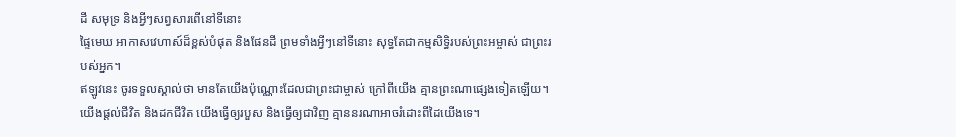ដី សមុទ្រ និងអ្វីៗសព្វសារពើនៅទីនោះ
ផ្ទៃមេឃ អាកាសវេហាស៍ដ៏ខ្ពស់បំផុត និងផែនដី ព្រមទាំងអ្វីៗនៅទីនោះ សុទ្ធតែជាកម្មសិទ្ធិរបស់ព្រះអម្ចាស់ ជាព្រះរបស់អ្នក។
ឥឡូវនេះ ចូរទទួលស្គាល់ថា មានតែយើងប៉ុណ្ណោះដែលជាព្រះជាម្ចាស់ ក្រៅពីយើង គ្មានព្រះណាផ្សេងទៀតឡើយ។ យើងផ្ដល់ជីវិត និងដកជីវិត យើងធ្វើឲ្យរបួស និងធ្វើឲ្យជាវិញ គ្មាននរណាអាចរំដោះពីដៃយើងទេ។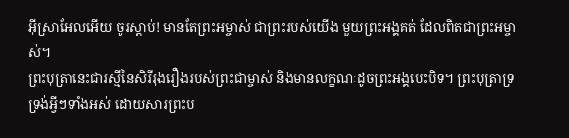អ៊ីស្រាអែលអើយ ចូរស្ដាប់! មានតែព្រះអម្ចាស់ ជាព្រះរបស់យើង មួយព្រះអង្គគត់ ដែលពិតជាព្រះអម្ចាស់។
ព្រះបុត្រានេះជារស្មីនៃសិរីរុងរឿងរបស់ព្រះជាម្ចាស់ និងមានលក្ខណៈដូចព្រះអង្គបេះបិទ។ ព្រះបុត្រាទ្រទ្រង់អ្វីៗទាំងអស់ ដោយសារព្រះប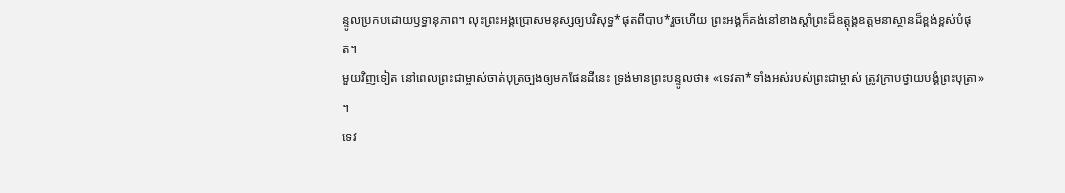ន្ទូលប្រកបដោយឫទ្ធានុភាព។ លុះព្រះអង្គប្រោសមនុស្សឲ្យបរិសុទ្ធ*ផុតពីបាប*រួចហើយ ព្រះអង្គក៏គង់នៅខាងស្ដាំព្រះដ៏ឧត្តុង្គឧត្ដមនាស្ថានដ៏ខ្ពង់ខ្ពស់បំផុត។
មួយវិញទៀត នៅពេលព្រះជាម្ចាស់ចាត់បុត្រច្បងឲ្យមកផែនដីនេះ ទ្រង់មានព្រះបន្ទូលថា៖ «ទេវតា*ទាំងអស់របស់ព្រះជាម្ចាស់ ត្រូវក្រាបថ្វាយបង្គំព្រះបុត្រា» ។
ទេវ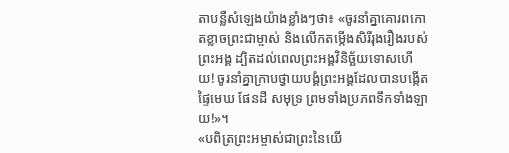តាបន្លឺសំឡេងយ៉ាងខ្លាំងៗថា៖ «ចូរនាំគ្នាគោរពកោតខ្លាចព្រះជាម្ចាស់ និងលើកតម្កើងសិរីរុងរឿងរបស់ព្រះអង្គ ដ្បិតដល់ពេលព្រះអង្គវិនិច្ឆ័យទោសហើយ! ចូរនាំគ្នាក្រាបថ្វាយបង្គំព្រះអង្គដែលបានបង្កើតផ្ទៃមេឃ ផែនដី សមុទ្រ ព្រមទាំងប្រភពទឹកទាំងឡាយ!»។
«បពិត្រព្រះអម្ចាស់ជាព្រះនៃយើ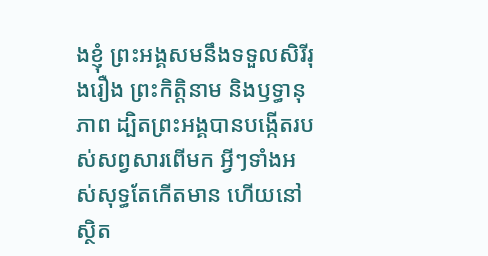ងខ្ញុំ ព្រះអង្គសមនឹងទទួលសិរីរុងរឿង ព្រះកិត្តិនាម និងឫទ្ធានុភាព ដ្បិតព្រះអង្គបានបង្កើតរបស់សព្វសារពើមក អ្វីៗទាំងអស់សុទ្ធតែកើតមាន ហើយនៅស្ថិត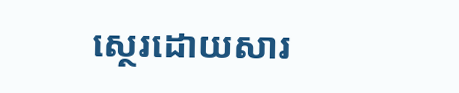ស្ថេរដោយសារ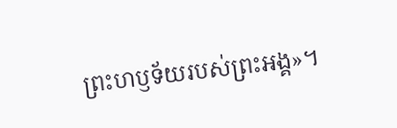ព្រះហឫទ័យរបស់ព្រះអង្គ»។